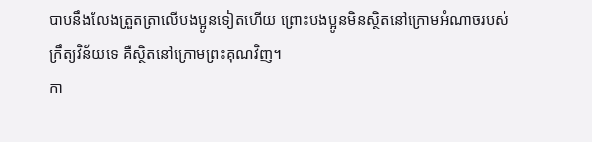បាបនឹងលែងត្រួតត្រាលើបងប្អូនទៀតហើយ ព្រោះបងប្អូនមិនស្ថិតនៅក្រោមអំណាចរបស់ក្រឹត្យវិន័យទេ គឺស្ថិតនៅក្រោមព្រះគុណវិញ។
កា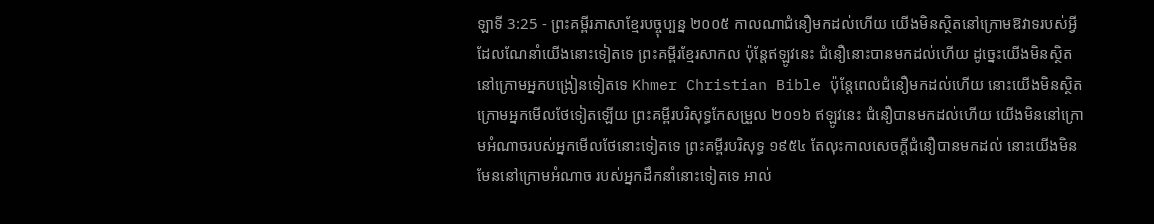ឡាទី 3:25 - ព្រះគម្ពីរភាសាខ្មែរបច្ចុប្បន្ន ២០០៥ កាលណាជំនឿមកដល់ហើយ យើងមិនស្ថិតនៅក្រោមឱវាទរបស់អ្វីដែលណែនាំយើងនោះទៀតទេ ព្រះគម្ពីរខ្មែរសាកល ប៉ុន្តែឥឡូវនេះ ជំនឿនោះបានមកដល់ហើយ ដូច្នេះយើងមិនស្ថិតនៅក្រោមអ្នកបង្រៀនទៀតទេ Khmer Christian Bible ប៉ុន្ដែពេលជំនឿមកដល់ហើយ នោះយើងមិនស្ថិតក្រោមអ្នកមើលថែទៀតឡើយ ព្រះគម្ពីរបរិសុទ្ធកែសម្រួល ២០១៦ ឥឡូវនេះ ជំនឿបានមកដល់ហើយ យើងមិននៅក្រោមអំណាចរបស់អ្នកមើលថែនោះទៀតទេ ព្រះគម្ពីរបរិសុទ្ធ ១៩៥៤ តែលុះកាលសេចក្ដីជំនឿបានមកដល់ នោះយើងមិនមែននៅក្រោមអំណាច របស់អ្នកដឹកនាំនោះទៀតទេ អាល់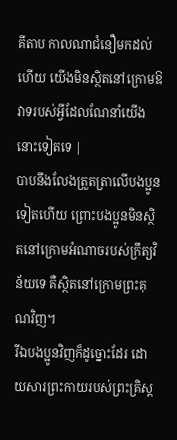គីតាប កាលណាជំនឿមកដល់ហើយ យើងមិនស្ថិតនៅក្រោមឱវាទរបស់អ្វីដែលណែនាំយើងនោះទៀតទេ |
បាបនឹងលែងត្រួតត្រាលើបងប្អូនទៀតហើយ ព្រោះបងប្អូនមិនស្ថិតនៅក្រោមអំណាចរបស់ក្រឹត្យវិន័យទេ គឺស្ថិតនៅក្រោមព្រះគុណវិញ។
រីឯបងប្អូនវិញក៏ដូច្នោះដែរ ដោយសារព្រះកាយរបស់ព្រះគ្រិស្ត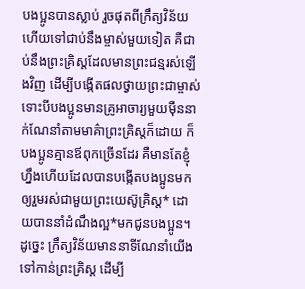បងប្អូនបានស្លាប់ រួចផុតពីក្រឹត្យវិន័យ ហើយទៅជាប់នឹងម្ចាស់មួយទៀត គឺជាប់នឹងព្រះគ្រិស្តដែលមានព្រះជន្មរស់ឡើងវិញ ដើម្បីបង្កើតផលថ្វាយព្រះជាម្ចាស់
ទោះបីបងប្អូនមានគ្រូអាចារ្យមួយម៉ឺននាក់ណែនាំតាមមាគ៌ាព្រះគ្រិស្តក៏ដោយ ក៏បងប្អូនគ្មានឪពុកច្រើនដែរ គឺមានតែខ្ញុំហ្នឹងហើយដែលបានបង្កើតបងប្អូនមកឲ្យរួមរស់ជាមួយព្រះយេស៊ូគ្រិស្ត* ដោយបាននាំដំណឹងល្អ*មកជូនបងប្អូន។
ដូច្នេះ ក្រឹត្យវិន័យមាននាទីណែនាំយើងទៅកាន់ព្រះគ្រិស្ត ដើម្បី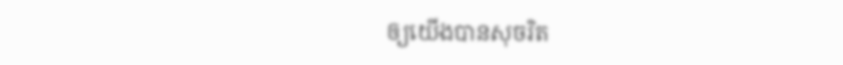ឲ្យយើងបានសុចរិត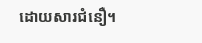ដោយសារជំនឿ។